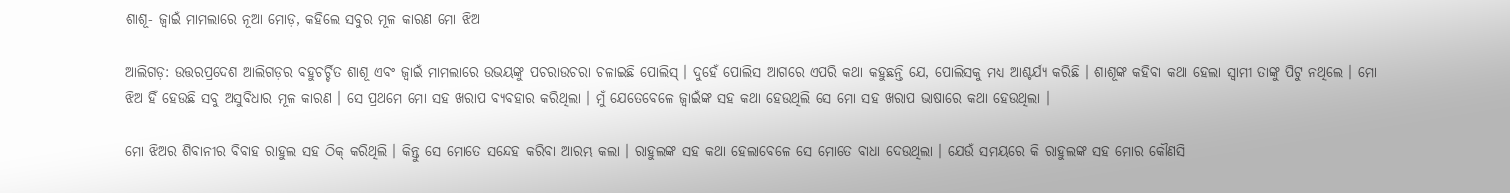ଶାଶୂ- ଜ୍ବାଇଁ ମାମଲାରେ ନୂଆ ମୋଡ଼, କହିଲେ ସବୁର ମୂଳ କାରଣ ମୋ ଝିଅ

ଆଲିଗଡ଼: ଉତ୍ତରପ୍ରଦେଶ ଆଲିଗଡ଼ର ବହୁଚର୍ଚ୍ଚିତ ଶାଶୂ ଏବଂ ଜ୍ବାଇଁ ମାମଲାରେ ଉଭୟଙ୍କୁ ପଚରାଉଚରା ଚଳାଇଛି ପୋଲିସ୍ । ଦୁହେଁ ପୋଲିସ ଆଗରେ ଏପରି କଥା କହୁଛନ୍ତି ଯେ, ପୋଲିସକୁ ମଧ୍ୟ ଆଶ୍ଚର୍ଯ୍ୟ କରିଛି । ଶାଶୂଙ୍କ କହିବା କଥା ହେଲା ସ୍ବାମୀ ତାଙ୍କୁ ପିଟୁ ନଥିଲେ । ମୋ ଝିଅ ହିଁ ହେଉଛି ସବୁ ଅସୁବିଧାର ମୂଳ କାରଣ । ସେ ପ୍ରଥମେ ମୋ ସହ ଖରାପ ବ୍ୟବହାର କରିଥିଲା । ମୁଁ ଯେତେବେଳେ ଜ୍ବାଇଁଙ୍କ ସହ କଥା ହେଉଥିଲି ସେ ମୋ ସହ ଖରାପ ଭାଷାରେ କଥା ହେଉଥିଲା ।

ମୋ ଝିଅର ଶିବାନୀର ବିବାହ ରାହୁଲ ସହ ଠିକ୍ କରିଥିଲି । କିନ୍ତୁ ସେ ମୋତେ ସନ୍ଦେହ କରିବା ଆରମ୍ଭ କଲା । ରାହୁଲଙ୍କ ସହ କଥା ହେଲାବେଳେ ସେ ମୋତେ ବାଧା ଦେଉଥିଲା । ଯେଉଁ ସମୟରେ କି ରାହୁଲଙ୍କ ସହ ମୋର କୌଣସି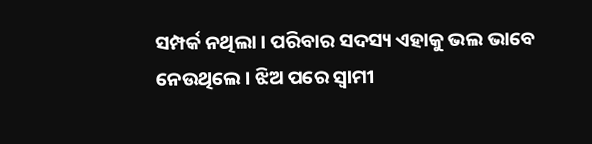ସମ୍ପର୍କ ନଥିଲା । ପରିବାର ସଦସ୍ୟ ଏହାକୁ ଭଲ ଭାବେ ନେଉଥିଲେ । ଝିଅ ପରେ ସ୍ବାମୀ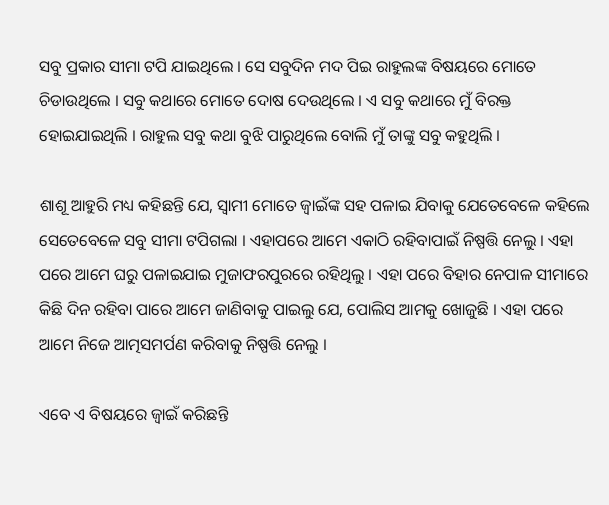ସବୁ ପ୍ରକାର ସୀମା ଟପି ଯାଇଥିଲେ । ସେ ସବୁଦିନ ମଦ ପିଇ ରାହୁଲଙ୍କ ବିଷୟରେ ମୋତେ ଚିଡାଉଥିଲେ । ସବୁ କଥାରେ ମୋତେ ଦୋଷ ଦେଉଥିଲେ । ଏ ସବୁ କଥାରେ ମୁଁ ବିରକ୍ତ ହୋଇଯାଇଥିଲି । ରାହୁଲ ସବୁ କଥା ବୁଝି ପାରୁଥିଲେ ବୋଲି ମୁଁ ତାଙ୍କୁ ସବୁ କହୁଥିଲି ।

ଶାଶୂ ଆହୁରି ମଧ୍ୟ କହିଛନ୍ତି ଯେ, ସ୍ବାମୀ ମୋତେ ଜ୍ବାଇଁଙ୍କ ସହ ପଳାଇ ଯିବାକୁ ଯେତେବେଳେ କହିଲେ ସେତେବେଳେ ସବୁ ସୀମା ଟପିଗଲା । ଏହାପରେ ଆମେ ଏକାଠି ରହିବାପାଇଁ ନିଷ୍ପତ୍ତି ନେଲୁ । ଏହା ପରେ ଆମେ ଘରୁ ପଳାଇଯାଇ ମୁଜାଫରପୁରରେ ରହିଥିଲୁ । ଏହା ପରେ ବିହାର ନେପାଳ ସୀମାରେ କିଛି ଦିନ ରହିବା ପାରେ ଆମେ ଜାଣିବାକୁ ପାଇଲୁ ଯେ, ପୋଲିସ ଆମକୁ ଖୋଜୁଛି । ଏହା ପରେ ଆମେ ନିଜେ ଆତ୍ମସମର୍ପଣ କରିବାକୁ ନିଷ୍ପତ୍ତି ନେଲୁ ।

ଏବେ ଏ ବିଷୟରେ ଜ୍ବାଇଁ କରିଛନ୍ତି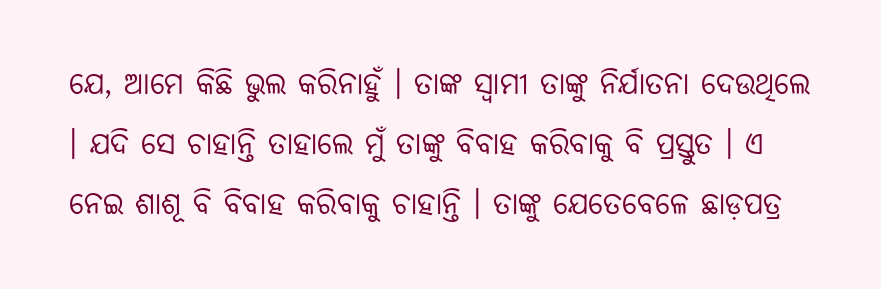ଯେ, ଆମେ କିଛି ଭୁଲ କରିନାହୁଁ । ତାଙ୍କ ସ୍ବାମୀ ତାଙ୍କୁ ନିର୍ଯାତନା ଦେଉଥିଲେ । ଯଦି ସେ ଚାହାନ୍ତି ତାହାଲେ ମୁଁ ତାଙ୍କୁ ବିବାହ କରିବାକୁ ବି ପ୍ରସ୍ତୁତ । ଏ ନେଇ ଶାଶୂ ବି ବିବାହ କରିବାକୁ ଚାହାନ୍ତି । ତାଙ୍କୁ ଯେତେବେଳେ ଛାଡ଼ପତ୍ର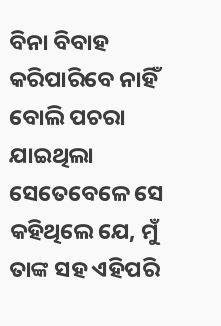ବିନା ବିବାହ କରିପାରିବେ ନାହିଁ ବୋଲି ପଚରା ଯାଇଥିଲା ସେତେବେଳେ ସେ କହିଥିଲେ ଯେ, ମୁଁ ତାଙ୍କ ସହ ଏହିପରି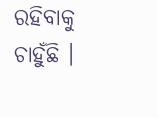ରହିବାକୁ ଚାହୁଁଛି ।